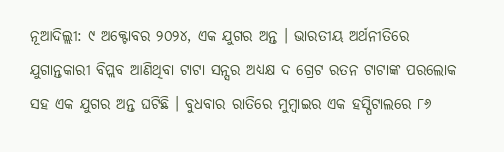ନୂଆଦିଲ୍ଲୀ: ୯ ଅକ୍ଟୋବର ୨୦୨୪, ଏକ ଯୁଗର ଅନ୍ତ । ଭାରତୀୟ ଅର୍ଥନୀତିରେ ଯୁଗାନ୍ତକାରୀ ବିପ୍ଲବ ଆଣିଥିବା ଟାଟା ସନ୍ସର ଅଧ୍ୟକ୍ଷ ଦ ଗ୍ରେଟ ରତନ ଟାଟାଙ୍କ ପରଲୋକ ସହ ଏକ ଯୁଗର ଅନ୍ତ ଘଟିଛି । ବୁଧବାର ରାତିରେ ମୁମ୍ବାଇର ଏକ ହସ୍ପିଟାଲରେ ୮୬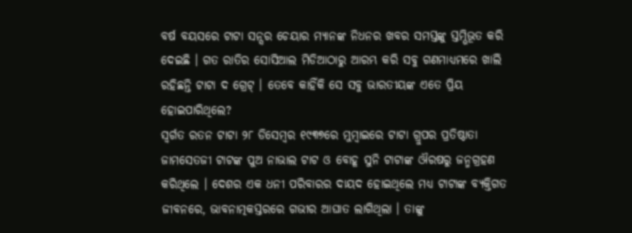ବର୍ଷ ବୟସରେ ଟାଟା ସନ୍ସର ଚେୟାର ମ୍ୟାନଙ୍କ ନିଧନର ଖବର ସମସ୍ତଙ୍କୁ ସ୍ତମ୍ଭିଭୂତ କରି ଦେଇଛି । ଗତ ରାତିର ସୋସିଆଲ ମିଡିଆଠାରୁ ଆରମ୍ଭ କରି ସବୁ ଗଣମାଧ୍ୟମରେ ଖାଲି ରହିଛନ୍ତି ଟାଟା ଦ ଗ୍ରେଟ୍ । ତେବେ କାହିଁକି ସେ ସବୁ ଭାରତୀୟଙ୍କ ଏତେ ପ୍ରିୟ ହୋଇପାରିଥିଲେ?
ସ୍ୱର୍ଗତ ରତନ ଟାଟା ୨୮ ଡିସେମ୍ବର ୧୯୩୭ରେ ମୁମ୍ବାଇରେ ଟାଟା ଗ୍ରୁପର ପ୍ରତିଷ୍ଠାତା ଜାମସେତଜୀ ଟାଟଙ୍କ ପୁଅ ନାଭାଲ ଟାଟ ଓ ବୋହୂ ସୁନି ଟାଟାଙ୍କ ଔରଷରୁ ଜନ୍ମଗ୍ରହଣ କରିଥିଲେ । ଦେଶର ଏକ ଧନୀ ପରିବାରର ଦାୟଦ ହୋଇଥିଲେ ମଧ୍ୟ ଟାଟାଙ୍କ ବ୍ୟକ୍ତିଗତ ଜୀବନରେ, ଭାବନାତ୍ମକସ୍ତରରେ ଗଭୀର ଆଘାତ ଲାଗିଥିଲା । ତାଙ୍କୁ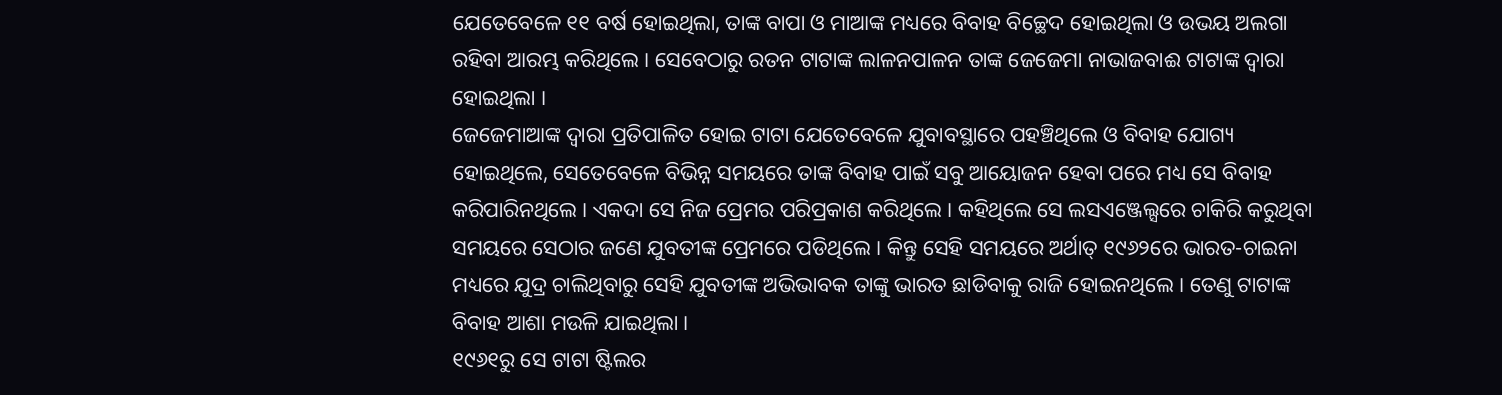ଯେତେବେଳେ ୧୧ ବର୍ଷ ହୋଇଥିଲା, ତାଙ୍କ ବାପା ଓ ମାଆଙ୍କ ମଧ୍ୟରେ ବିବାହ ବିଚ୍ଛେଦ ହୋଇଥିଲା ଓ ଉଭୟ ଅଲଗା ରହିବା ଆରମ୍ଭ କରିଥିଲେ । ସେବେଠାରୁ ରତନ ଟାଟାଙ୍କ ଲାଳନପାଳନ ତାଙ୍କ ଜେଜେମା ନାଭାଜବାଈ ଟାଟାଙ୍କ ଦ୍ୱାରା ହୋଇଥିଲା ।
ଜେଜେମାଆଙ୍କ ଦ୍ୱାରା ପ୍ରତିପାଳିତ ହୋଇ ଟାଟା ଯେତେବେଳେ ଯୁବାବସ୍ଥାରେ ପହଞ୍ଚିଥିଲେ ଓ ବିବାହ ଯୋଗ୍ୟ ହୋଇଥିଲେ, ସେତେବେଳେ ବିଭିନ୍ନ ସମୟରେ ତାଙ୍କ ବିବାହ ପାଇଁ ସବୁ ଆୟୋଜନ ହେବା ପରେ ମଧ୍ୟ ସେ ବିବାହ କରିପାରିନଥିଲେ । ଏକଦା ସେ ନିଜ ପ୍ରେମର ପରିପ୍ରକାଶ କରିଥିଲେ । କହିଥିଲେ ସେ ଲସଏଞ୍ଜେଲ୍ସରେ ଚାକିରି କରୁଥିବା ସମୟରେ ସେଠାର ଜଣେ ଯୁବତୀଙ୍କ ପ୍ରେମରେ ପଡିଥିଲେ । କିନ୍ତୁ ସେହି ସମୟରେ ଅର୍ଥାତ୍ ୧୯୬୨ରେ ଭାରତ-ଚାଇନା ମଧ୍ୟରେ ଯୁଦ୍ର ଚାଲିଥିବାରୁ ସେହି ଯୁବତୀଙ୍କ ଅଭିଭାବକ ତାଙ୍କୁ ଭାରତ ଛାଡିବାକୁ ରାଜି ହୋଇନଥିଲେ । ତେଣୁ ଟାଟାଙ୍କ ବିବାହ ଆଶା ମଉଳି ଯାଇଥିଲା ।
୧୯୬୧ରୁ ସେ ଟାଟା ଷ୍ଟିଲର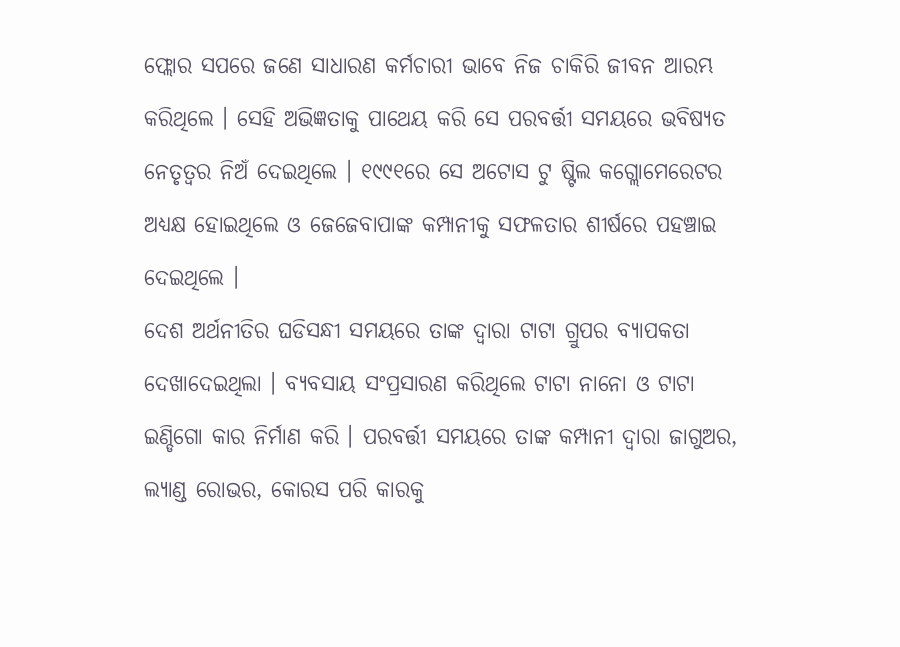ଫ୍ଲୋର ସପରେ ଜଣେ ସାଧାରଣ କର୍ମଚାରୀ ଭାବେ ନିଜ ଚାକିରି ଜୀବନ ଆରମ୍ଭ କରିଥିଲେ । ସେହି ଅଭିଜ୍ଞତାକୁ ପାଥେୟ କରି ସେ ପରବର୍ତ୍ତୀ ସମୟରେ ଭବିଷ୍ୟତ ନେତୃତ୍ୱର ନିଅଁ ଦେଇଥିଲେ । ୧୯୯୧ରେ ସେ ଅଟୋସ ଟୁ ଷ୍ଟିଲ କଗ୍ଲୋମେରେଟର ଅଧ୍ୟକ୍ଷ ହୋଇଥିଲେ ଓ ଜେଜେବାପାଙ୍କ କମ୍ପାନୀକୁ ସଫଳତାର ଶୀର୍ଷରେ ପହଞ୍ଚାଇ ଦେଇଥିଲେ ।
ଦେଶ ଅର୍ଥନୀତିର ଘଡିସନ୍ଧୀ ସମୟରେ ତାଙ୍କ ଦ୍ୱାରା ଟାଟା ଗ୍ରୁପର ବ୍ୟାପକତା ଦେଖାଦେଇଥିଲା । ବ୍ୟବସାୟ ସଂପ୍ରସାରଣ କରିଥିଲେ ଟାଟା ନାନୋ ଓ ଟାଟା ଇଣ୍ଡିଗୋ କାର ନିର୍ମାଣ କରି । ପରବର୍ତ୍ତୀ ସମୟରେ ତାଙ୍କ କମ୍ପାନୀ ଦ୍ୱାରା ଜାଗୁଅର, ଲ୍ୟାଣ୍ଡ ରୋଭର, କୋରସ ପରି କାରକୁ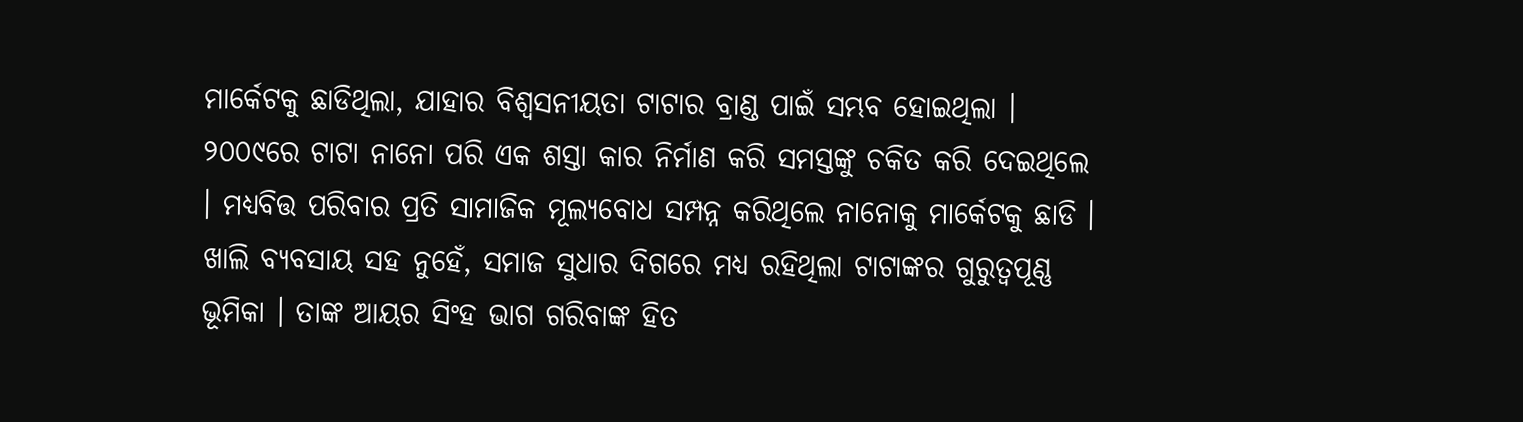ମାର୍କେଟକୁ ଛାଡିଥିଲା, ଯାହାର ବିଶ୍ୱସନୀୟତା ଟାଟାର ବ୍ରାଣ୍ଡ ପାଇଁ ସମ୍ଭବ ହୋଇଥିଲା । ୨୦୦୯ରେ ଟାଟା ନାନୋ ପରି ଏକ ଶସ୍ତା କାର ନିର୍ମାଣ କରି ସମସ୍ତଙ୍କୁ ଚକିତ କରି ଦେଇଥିଲେ । ମଧ୍ୟବିତ୍ତ ପରିବାର ପ୍ରତି ସାମାଜିକ ମୂଲ୍ୟବୋଧ ସମ୍ପନ୍ନ କରିଥିଲେ ନାନୋକୁ ମାର୍କେଟକୁ ଛାଡି ।
ଖାଲି ବ୍ୟବସାୟ ସହ ନୁହେଁ, ସମାଜ ସୁଧାର ଦିଗରେ ମଧ୍ୟ ରହିଥିଲା ଟାଟାଙ୍କର ଗୁରୁତ୍ୱପୂଣ୍ଣ ଭୂମିକା । ତାଙ୍କ ଆୟର ସିଂହ ଭାଗ ଗରିବାଙ୍କ ହିତ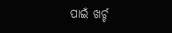ପାଇଁ ଖର୍ଚ୍ଚ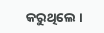କରୁଥିଲେ ।